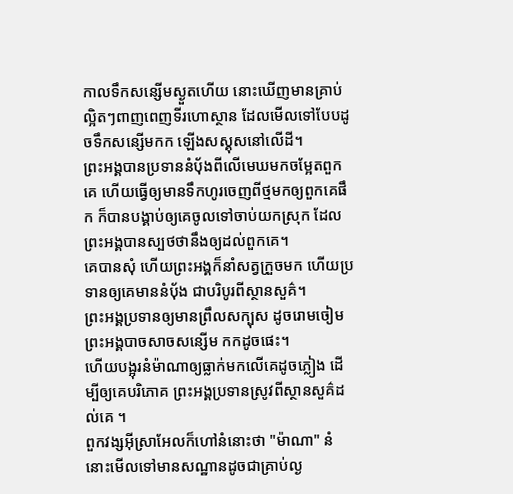កាលទឹកសន្សើមស្ងួតហើយ នោះឃើញមានគ្រាប់ល្អិតៗពាញពេញទីរហោស្ថាន ដែលមើលទៅបែបដូចទឹកសន្សើមកក ឡើងសស្គុសនៅលើដី។
ព្រះអង្គបានប្រទាននំបុ័ងពីលើមេឃមកចម្អែតពួកគេ ហើយធ្វើឲ្យមានទឹកហូរចេញពីថ្មមកឲ្យពួកគេផឹក ក៏បានបង្គាប់ឲ្យគេចូលទៅចាប់យកស្រុក ដែលព្រះអង្គបានស្បថថានឹងឲ្យដល់ពួកគេ។
គេបានសុំ ហើយព្រះអង្គក៏នាំសត្វក្រួចមក ហើយប្រទានឲ្យគេមាននំប៉័ង ជាបរិបូរពីស្ថានសួគ៌។
ព្រះអង្គប្រទានឲ្យមានព្រឹលសក្បុស ដូចរោមចៀម ព្រះអង្គបាចសាចសន្សើម កកដូចផេះ។
ហើយបង្អុរនំម៉ាណាឲ្យធ្លាក់មកលើគេដូចភ្លៀង ដើម្បីឲ្យគេបរិភោគ ព្រះអង្គប្រទានស្រូវពីស្ថានសួគ៌ដល់គេ ។
ពួកវង្សអ៊ីស្រាអែលក៏ហៅនំនោះថា "ម៉ាណា" នំនោះមើលទៅមានសណ្ឋានដូចជាគ្រាប់ល្ង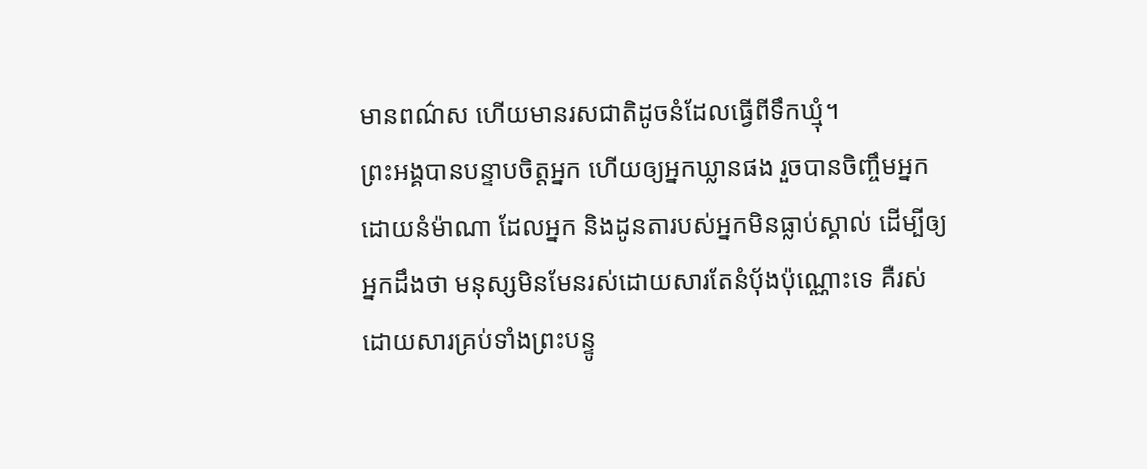មានពណ៌ស ហើយមានរសជាតិដូចនំដែលធ្វើពីទឹកឃ្មុំ។
ព្រះអង្គបានបន្ទាបចិត្តអ្នក ហើយឲ្យអ្នកឃ្លានផង រួចបានចិញ្ចឹមអ្នកដោយនំម៉ាណា ដែលអ្នក និងដូនតារបស់អ្នកមិនធ្លាប់ស្គាល់ ដើម្បីឲ្យអ្នកដឹងថា មនុស្សមិនមែនរស់ដោយសារតែនំបុ័ងប៉ុណ្ណោះទេ គឺរស់ដោយសារគ្រប់ទាំងព្រះបន្ទូ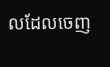លដែលចេញ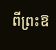ពីព្រះឱ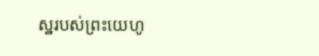ស្ឋរបស់ព្រះយេហូ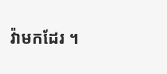វ៉ាមកដែរ ។